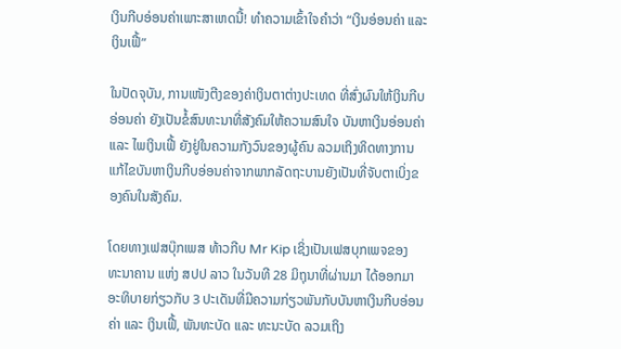ເງິນກີບອ່ອນຄ່າເພາະສາເຫດນີ້! ທຳຄວາມເຂົ້າໃຈຄຳວ່າ “ເງິນອ່ອນຄ່າ ແລະ ເງິນເຟີ້”

ໃນປັດຈຸບັນ, ການເໜັງຕີງຂອງຄ່າເງິນຕາຕ່າງປະເທດ ທີ່ສົ່ງຜົນໃຫ້ເງິນກີບອ່ອນຄ່າ ຍັງເປັນຂໍ້ສົນທະນາທີ່ສັງຄົມໃຫ້ຄວາມສົນໃຈ ບັນຫາເງິນອ່ອນຄ່າ ແລະ ໄພເງິນເຟີ້ ຍັງຢູ່ໃນຄວາມກັງວົນຂອງຜູ້ຄົນ ລວມເຖິງທິດທາງການແກ້ໄຂບັນຫາເງິນກີບອ່ອນຄ່າຈາກພາກລັດຖະບານຍັງເປັນທີ່ຈັບຕາເບິ່ງຂອງຄົນໃນສັງຄົມ.

ໂດຍທາງເຟສບຸ໊ກເພສ ທ້າວກີບ Mr Kip ເຊິ່ງເປັນເຟສບຸກເພຈຂອງ ທະນາຄານ ແຫ່ງ ສປປ ລາວ ໃນວັນທີ 28 ມິຖຸນາທີ່ຜ່ານມາ ໄດ້ອອກມາອະທິບາຍກ່ຽວກັບ 3 ປະເດັນທີ່ມີຄວາມກ່ຽວພັນກັບບັນຫາເງິນກີບອ່ອນຄ່າ ແລະ ເງິນເຟີ້, ພັນທະບັດ ແລະ ທະນະບັດ ລວມເຖິງ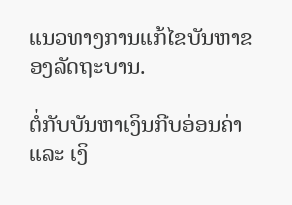ແນວທາງການແກ້ໄຂບັນຫາຂອງລັດຖະບານ.

ຕໍ່ກັບບັນຫາເງິນກີບອ່ອນຄ່າ ແລະ ເງິ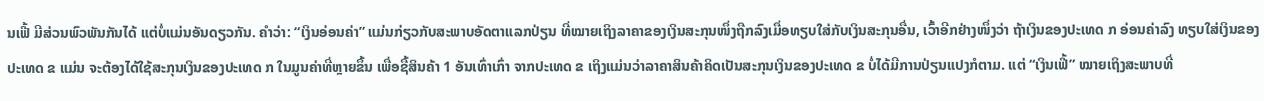ນເຟີ້ ມີສ່ວນພົວພັນກັນໄດ້ ແຕ່ບໍ່ແມ່ນອັນດຽວກັນ. ຄໍາວ່າ: “ເງິນອ່ອນຄ່າ” ແມ່ນກ່ຽວກັບສະພາບອັດຕາແລກປ່ຽນ ທີ່ໝາຍເຖິງລາຄາຂອງເງິນສະກຸນໜຶ່ງຖືກລົງເມື່ອທຽບໃສ່ກັບເງິນສະກຸນອື່ນ, ເວົ້າອີກຢ່າງໜຶ່ງວ່າ ຖ້າເງິນຂອງປະເທດ ກ ອ່ອນຄ່າລົງ ທຽບໃສ່ເງິນຂອງປະເທດ ຂ ແມ່ນ ຈະຕ້ອງໄດ້ໃຊ້ສະກຸນເງິນຂອງປະເທດ ກ ໃນມູນຄ່າທີ່ຫຼາຍຂຶ້ນ ເພື່ອຊື້ສິນຄ້າ 1 ອັນເທົ່າເກົ່າ ຈາກປະເທດ ຂ ເຖິງແມ່ນວ່າລາຄາສິນຄ້າຄິດເປັນສະກຸນເງິນຂອງປະເທດ ຂ ບໍ່ໄດ້ມີການປ່ຽນແປງກໍຕາມ. ແຕ່ “ເງິນເຟີ້” ໝາຍເຖິງສະພາບທີ່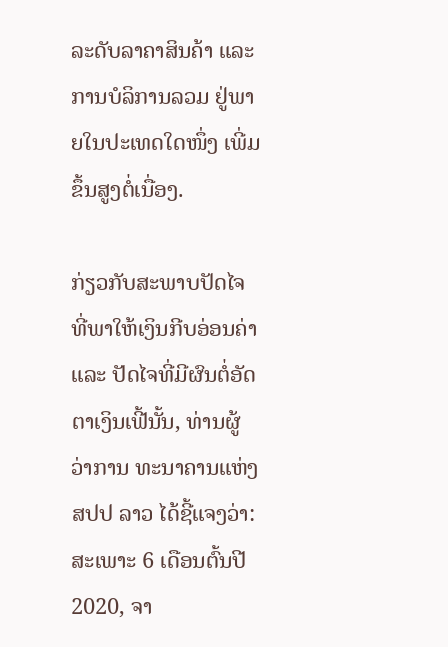ລະດັບລາຄາສິນຄ້າ ແລະ ການບໍລິການລວມ ຢູ່ພາຍໃນປະເທດໃດໜຶ່ງ ເພີ່ມຂຶ້ນສູງຕໍ່ເນື່ອງ.

ກ່ຽວກັບສະພາບປັດໄຈທີ່ພາໃຫ້ເງິນກີບອ່ອນຄ່າ ແລະ ປັດໄຈທີ່ມີຜົນຕໍ່ອັດຕາເງິນເຟີ້ນັ້ນ, ທ່ານຜູ້ວ່າການ ທະນາຄານແຫ່ງ ສປປ ລາວ ໄດ້ຊີ້ແຈງວ່າ: ສະເພາະ 6 ເດືອນຕົ້ນປີ 2020, ຈາ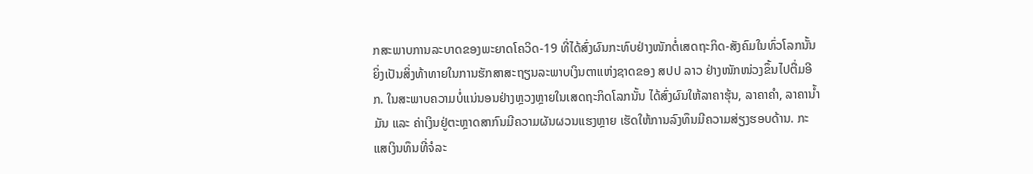ກສະພາບການລະບາດຂອງພະຍາດໂຄວິດ-19 ທີ່ໄດ້ສົ່ງຜົນກະທົບຢ່າງໜັກຕໍ່ເສດຖະກິດ-ສັງຄົມໃນທົ່ວໂລກນັ້ນ ຍິ່ງເປັນສິ່ງທ້າທາຍໃນການຮັກສາສະຖຽນລະພາບເງິນຕາແຫ່ງຊາດຂອງ ສປປ ລາວ ຢ່າງໜັກໜ່ວງຂຶ້ນໄປຕື່ມອີກ. ໃນສະພາບຄວາມບໍ່ແນ່ນອນຢ່າງຫຼວງຫຼາຍໃນເສດຖະກິດໂລກນັ້ນ ໄດ້ສົ່ງຜົນໃຫ້ລາຄາຮຸ້ນ, ລາຄາຄໍາ, ລາຄານໍ້າມັນ ແລະ ຄ່າເງິນຢູ່ຕະຫຼາດສາກົນມີຄວາມຜັນຜວນແຮງຫຼາຍ ເຮັດໃຫ້ການລົງທຶນມີຄວາມສ່ຽງຮອບດ້ານ. ກະແສເງິນທຶນທີ່ຈໍລະ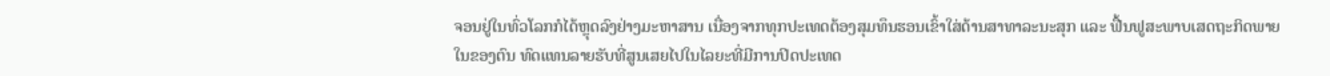ຈອນຢູ່ໃນທົ່ວໂລກກໍໄດ້ຫຼຸດລົງຢ່າງມະຫາສານ ເນື່ອງຈາກທຸກປະເທດຕ້ອງສຸມທຶນຮອນເຂົ້າໃສ່ດ້ານສາທາລະນະສຸກ ແລະ ຟື້ນຟູສະພາບເສດຖະກິດພາຍໃນຂອງຕົນ ທົດແທນລາຍຮັບທີ່ສູນເສຍໄປໃນໄລຍະທີ່ມີການປິດປະເທດ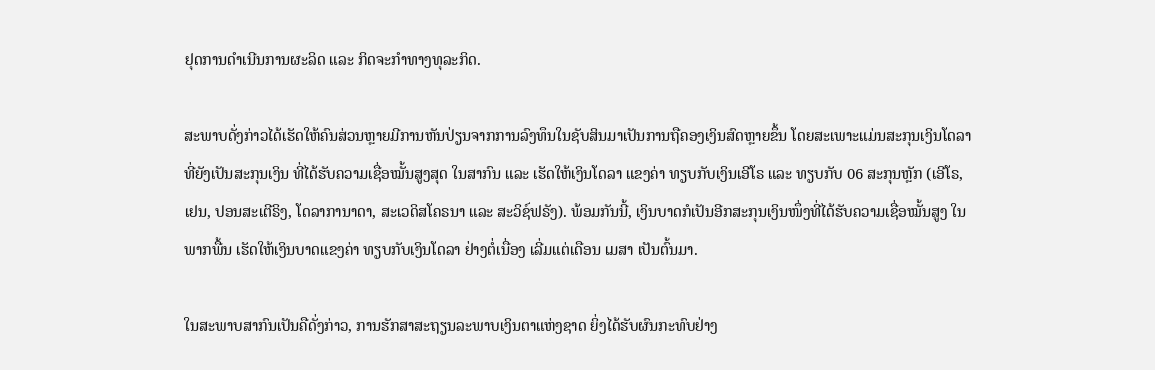ຢຸດການດໍາເນີນການຜະລິດ ແລະ ກິດຈະກໍາທາງທຸລະກິດ.

ສະພາບດັ່ງກ່າວໄດ້ເຮັດໃຫ້ຄົນສ່ວນຫຼາຍມີການຫັນປ່ຽນຈາກການລົງທຶນໃນຊັບສິນມາເປັນການຖືຄອງເງິນສົດຫຼາຍຂຶ້ນ ໂດຍສະເພາະແມ່ນສະກຸນເງິນໂດລາ ທີ່ຍັງເປັນສະກຸນເງິນ ທີ່ໄດ້ຮັບຄວາມເຊື່ອໝັ້ນສູງສຸດ ໃນສາກົນ ແລະ ເຮັດໃຫ້ເງິນໂດລາ ແຂງຄ່າ ທຽບກັບເງິນເອີໂຣ ແລະ ທຽບກັບ 06 ສະກຸນຫຼັກ (ເອີໂຣ, ເຢນ, ປອນສະເຕີຣິງ, ໂດລາການາດາ, ສະເວດິສໂຄຣນາ ແລະ ສະວິຊ໌ຟຣັງ). ພ້ອມກັນນີ້, ເງິນບາດກໍເປັນອີກສະກຸນເງິນໜຶ່ງທີ່ໄດ້ຮັບຄວາມເຊື່ອໝັ້ນສູງ ໃນພາກພື້ນ ເຮັດໃຫ້ເງິນບາດແຂງຄ່າ ທຽບກັບເງິນໂດລາ ຢ່າງຕໍ່ເນື່ອງ ເລີ່ມແຕ່ເດືອນ ເມສາ ເປັນຕົ້ນມາ.

ໃນສະພາບສາກົນເປັນຄືດັ່ງກ່າວ, ການຮັກສາສະຖຽນລະພາບເງິນຕາແຫ່ງຊາດ ຍິ່ງໄດ້ຮັບຜົນກະທົບຢ່າງ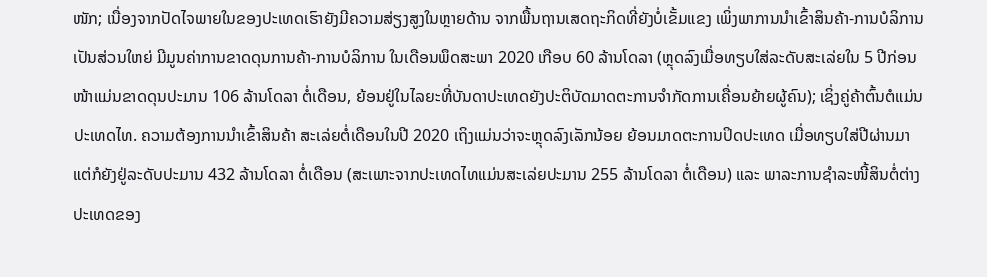ໜັກ; ເນື່ອງຈາກປັດໄຈພາຍໃນຂອງປະເທດເຮົາຍັງມີຄວາມສ່ຽງສູງໃນຫຼາຍດ້ານ ຈາກພື້ນຖານເສດຖະກິດທີ່ຍັງບໍ່ເຂັ້ມແຂງ ເພິ່ງພາການນຳເຂົ້າສິນຄ້າ-ການບໍລິການເປັນສ່ວນໃຫຍ່ ມີມູນຄ່າການຂາດດຸນການຄ້າ-ການບໍລິການ ໃນເດືອນພຶດສະພາ 2020 ເກືອບ 60 ລ້ານໂດລາ (ຫຼຸດລົງເມື່ອທຽບໃສ່ລະດັບສະເລ່ຍໃນ 5 ປີກ່ອນໜ້າແມ່ນຂາດດຸນປະມານ 106 ລ້ານໂດລາ ຕໍ່ເດືອນ, ຍ້ອນຢູ່ໃນໄລຍະທີ່ບັນດາປະເທດຍັງປະຕິບັດມາດຕະການຈໍາກັດການເຄື່ອນຍ້າຍຜູ້ຄົນ); ເຊິ່ງຄູ່ຄ້າຕົ້ນຕໍແມ່ນປະເທດໄທ. ຄວາມຕ້ອງການນໍາເຂົ້າສິນຄ້າ ສະເລ່ຍຕໍ່ເດືອນໃນປີ 2020 ເຖິງແມ່ນວ່າຈະຫຼຸດລົງເລັກນ້ອຍ ຍ້ອນມາດຕະການປິດປະເທດ ເມື່ອທຽບໃສ່ປີຜ່ານມາ ແຕ່ກໍຍັງຢູ່ລະດັບປະມານ 432 ລ້ານໂດລາ ຕໍ່ເດືອນ (ສະເພາະຈາກປະເທດໄທແມ່ນສະເລ່ຍປະມານ 255 ລ້ານໂດລາ ຕໍ່ເດືອນ) ແລະ ພາລະການຊຳລະໜີ້ສິນຕໍ່ຕ່າງປະເທດຂອງ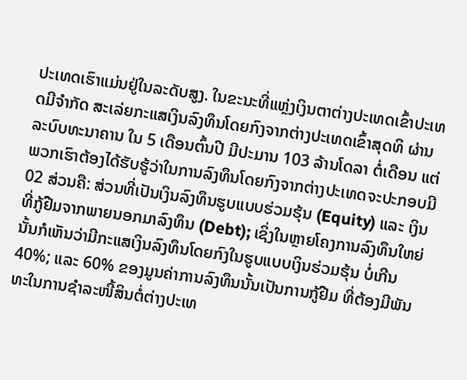ປະເທດເຮົາແມ່ນຢູ່ໃນລະດັບສູງ. ໃນຂະນະທີ່ແຫຼ່ງເງິນຕາຕ່າງປະເທດເຂົ້າປະເທດມີຈຳກັດ ສະເລ່ຍກະແສເງິນລົງທຶນໂດຍກົງຈາກຕ່າງປະເທດເຂົ້າສຸດທິ ຜ່ານລະບົບທະນາຄານ ໃນ 5 ເດືອນຕົ້ນປີ ມີປະມານ 103 ລ້ານໂດລາ ຕໍ່ເດືອນ ແຕ່ພວກເຮົາຕ້ອງໄດ້ຮັບຮູ້ວ່າໃນການລົງທຶນໂດຍກົງຈາກຕ່າງປະເທດຈະປະກອບມີ 02 ສ່ວນຄື: ສ່ວນທີ່ເປັນເງິນລົງທຶນຮູບແບບຮ່ວມຮຸ້ນ (Equity) ແລະ ເງິນທີ່ກູ້ຢືມຈາກພາຍນອກມາລົງທຶນ (Debt); ເຊິ່ງໃນຫຼາຍໂຄງການລົງທຶນໃຫຍ່ນັ້ນກໍເຫັນວ່າມີກະແສເງິນລົງທຶນໂດຍກົງໃນຮູບແບບເງິນຮ່ວມຮຸ້ນ ບໍ່ເກີນ 40%; ແລະ 60% ຂອງມູນຄ່າການລົງທຶນນັ້ນເປັນການກູ້ຢືມ ທີ່ຕ້ອງມີພັນທະໃນການຊໍາລະໜີ້ສິນຕໍ່ຕ່າງປະເທ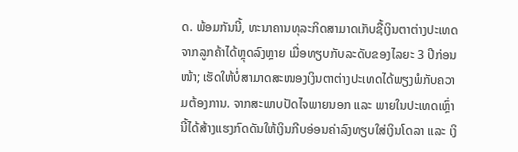ດ. ພ້ອມກັນນີ້, ທະນາຄານທຸລະກິດສາມາດເກັບຊື້ເງິນຕາຕ່າງປະເທດຈາກລູກຄ້າໄດ້ຫຼຸດລົງຫຼາຍ ເມື່ອທຽບກັບລະດັບຂອງໄລຍະ 3 ປີກ່ອນໜ້າ; ເຮັດໃຫ້ບໍ່ສາມາດສະໜອງເງິນຕາຕ່າງປະເທດໄດ້ພຽງພໍກັບຄວາມຕ້ອງການ. ຈາກສະພາບປັດໄຈພາຍນອກ ແລະ ພາຍໃນປະເທດເຫຼົ່ານີ້ໄດ້ສ້າງແຮງກົດດັນໃຫ້ເງິນກີບອ່ອນຄ່າລົງທຽບໃສ່ເງິນໂດລາ ແລະ ເງິ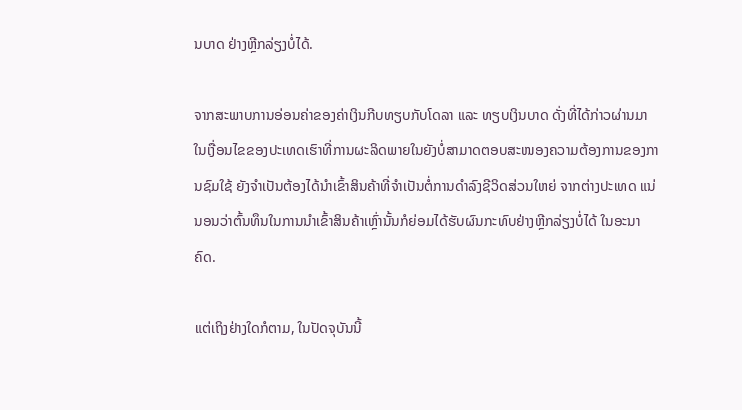ນບາດ ຢ່າງຫຼີກລ່ຽງບໍ່ໄດ້.

ຈາກສະພາບການອ່ອນຄ່າຂອງຄ່າເງິນກີບທຽບກັບໂດລາ ແລະ ທຽບເງິນບາດ ດັ່ງທີ່ໄດ້ກ່າວຜ່ານມາ ໃນເງື່ອນໄຂຂອງປະເທດເຮົາທີ່ການຜະລິດພາຍໃນຍັງບໍ່ສາມາດຕອບສະໜອງຄວາມຕ້ອງການຂອງການຊົມໃຊ້ ຍັງຈໍາເປັນຕ້ອງໄດ້ນໍາເຂົ້າສິນຄ້າທີ່ຈໍາເປັນຕໍ່ການດໍາລົງຊີວິດສ່ວນໃຫຍ່ ຈາກຕ່າງປະເທດ ແນ່ນອນວ່າຕົ້ນທຶນໃນການນໍາເຂົ້າສິນຄ້າເຫຼົ່ານັ້ນກໍຍ່ອມໄດ້ຮັບຜົນກະທົບຢ່າງຫຼີກລ່ຽງບໍ່ໄດ້ ໃນອະນາຄົດ.

ແຕ່ເຖິງຢ່າງໃດກໍຕາມ, ໃນປັດຈຸບັນນີ້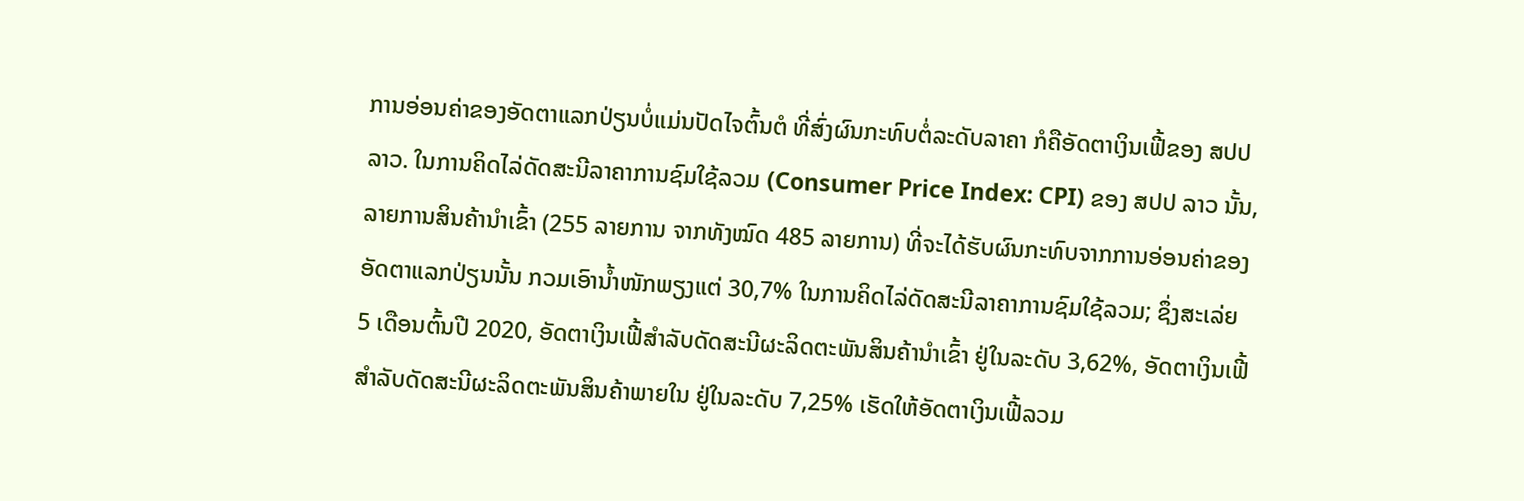ການອ່ອນຄ່າຂອງອັດຕາແລກປ່ຽນບໍ່ແມ່ນປັດໄຈຕົ້ນຕໍ ທີ່ສົ່ງຜົນກະທົບຕໍ່ລະດັບລາຄາ ກໍຄືອັດຕາເງິນເຟີ້ຂອງ ສປປ ລາວ. ໃນການຄິດໄລ່ດັດສະນີລາຄາການຊົມໃຊ້ລວມ (Consumer Price Index: CPI) ຂອງ ສປປ ລາວ ນັ້ນ, ລາຍການສິນຄ້ານໍາເຂົ້າ (255 ລາຍການ ຈາກທັງໝົດ 485 ລາຍການ) ທີ່ຈະໄດ້ຮັບຜົນກະທົບຈາກການອ່ອນຄ່າຂອງອັດຕາແລກປ່ຽນນັ້ນ ກວມເອົານໍ້າໜັກພຽງແຕ່ 30,7% ໃນການຄິດໄລ່ດັດສະນີລາຄາການຊົມໃຊ້ລວມ; ຊຶ່ງສະເລ່ຍ 5 ເດືອນຕົ້ນປີ 2020, ອັດຕາເງິນເຟີ້ສໍາລັບດັດສະນີຜະລິດຕະພັນສິນຄ້ານໍາເຂົ້າ ຢູ່ໃນລະດັບ 3,62%, ອັດຕາເງິນເຟີ້ສໍາລັບດັດສະນີຜະລິດຕະພັນສິນຄ້າພາຍໃນ ຢູ່ໃນລະດັບ 7,25% ເຮັດໃຫ້ອັດຕາເງິນເຟີ້ລວມ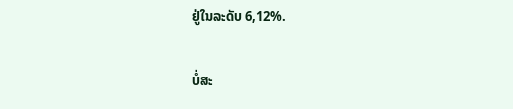ຢູ່ໃນລະດັບ 6,12%.

ບໍ່ສະ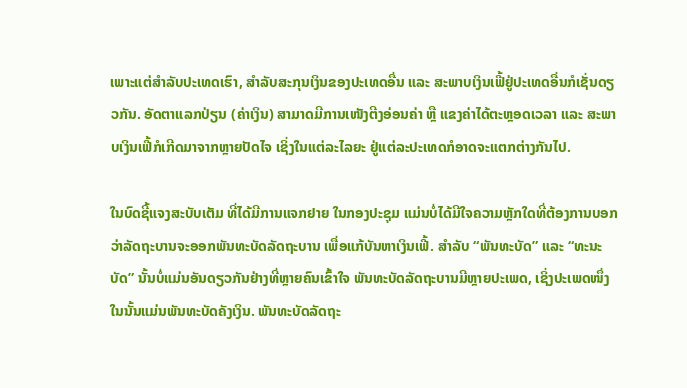ເພາະແຕ່ສໍາລັບປະເທດເຮົາ, ສໍາລັບສະກຸນເງິນຂອງປະເທດອື່ນ ແລະ ສະພາບເງິນເຟີ້ຢູ່ປະເທດອື່ນກໍເຊັ່ນດຽວກັນ. ອັດຕາແລກປ່ຽນ (ຄ່າເງິນ) ສາມາດມີການເໜັງຕີງອ່ອນຄ່າ ຫຼື ແຂງຄ່າໄດ້ຕະຫຼອດເວລາ ແລະ ສະພາບເງິນເຟີ້ກໍເກີດມາຈາກຫຼາຍປັດໄຈ ເຊິ່ງໃນແຕ່ລະໄລຍະ ຢູ່ແຕ່ລະປະເທດກໍອາດຈະແຕກຕ່າງກັນໄປ.

ໃນບົດຊີ້ແຈງສະບັບເຕັມ ທີ່ໄດ້ມີການແຈກຢາຍ ໃນກອງປະຊຸມ ແມ່ນບໍ່ໄດ້ມີໃຈຄວາມຫຼັກໃດທີ່ຕ້ອງການບອກວ່າລັດຖະບານຈະອອກພັນທະບັດລັດຖະບານ ເພື່ອແກ້ບັນຫາເງິນເຟີ້. ສຳລັບ “ພັນທະບັດ” ແລະ “ທະນະບັດ” ນັ້ນບໍ່ແມ່ນອັນດຽວກັນຢ່າງທີ່ຫຼາຍຄົນເຂົ້າໃຈ ພັນທະບັດລັດຖະບານມີຫຼາຍປະເພດ, ເຊິ່ງປະເພດໜຶ່ງໃນນັ້ນແມ່ນພັນທະບັດຄັງເງິນ. ພັນທະບັດລັດຖະ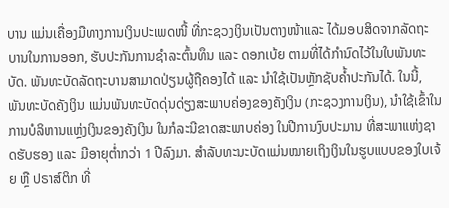ບານ ແມ່ນເຄື່ອງມືທາງການເງິນປະເພດໜີ້ ທີ່ກະຊວງເງິນເປັນຕາງໜ້າແລະ ໄດ້ມອບສິດຈາກລັດຖະບານໃນການອອກ, ຮັບປະກັນການຊໍາລະຕົ້ນທຶນ ແລະ ດອກເບ້ຍ ຕາມທີ່ໄດ້ກໍານົດໄວ້ໃນໃບພັນທະບັດ. ພັນທະບັດລັດຖະບານສາມາດປ່ຽນຜູ້ຖືຄອງໄດ້ ແລະ ນໍາໃຊ້ເປັນຫຼັກຊັບຄໍ້າປະກັນໄດ້. ໃນນີ້, ພັນທະບັດຄັງເງິນ ແມ່ນພັນທະບັດດຸ່ນດ່ຽງສະພາບຄ່ອງຂອງຄັງເງິນ (ກະຊວງການເງິນ), ນໍາໃຊ້ເຂົ້າໃນການບໍລິຫານແຫຼ່ງເງິນຂອງຄັງເງິນ ໃນກໍລະນີຂາດສະພາບຄ່ອງ ໃນປີການງົບປະມານ ທີ່ສະພາແຫ່ງຊາດຮັບຮອງ ແລະ ມີອາຍຸຕໍ່າກວ່າ 1 ປີລົງມາ. ສໍາລັບທະນະບັດແມ່ນໝາຍເຖິງເງິນໃນຮູບແບບຂອງໃບເຈ້ຍ ຫຼື ປຣາສ໌ຕິກ ທີ່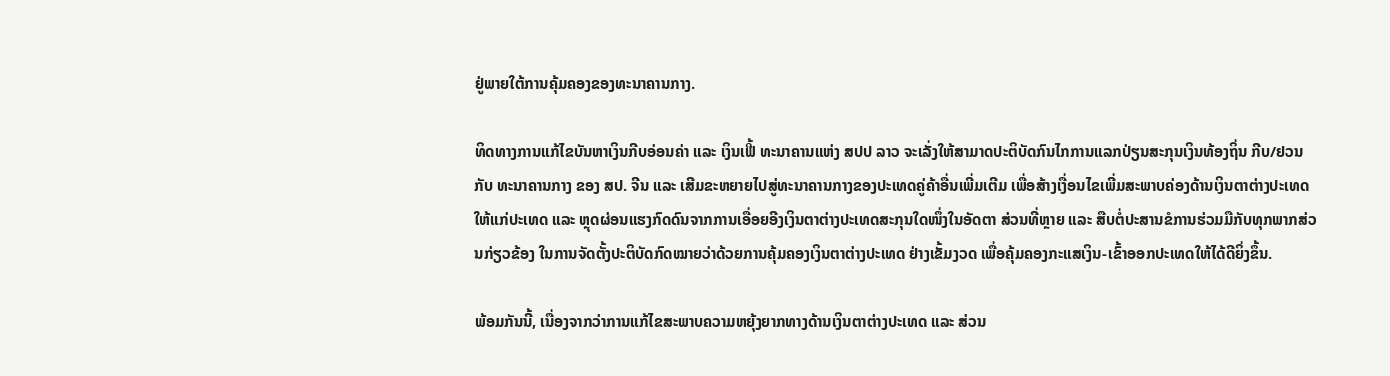ຢູ່ພາຍໃຕ້ການຄຸ້ມຄອງຂອງທະນາຄານກາງ.

ທິດທາງການແກ້ໄຂບັນຫາເງິນກີບອ່ອນຄ່າ ແລະ ເງິນເຟີ້ ທະນາຄານແຫ່ງ ສປປ ລາວ ຈະເລັ່ງໃຫ້ສາມາດປະຕິບັດກົນໄກການແລກປ່ຽນສະກຸນເງິນທ້ອງຖິ່ນ ກີບ/ຢວນ ກັບ ທະນາຄານກາງ ຂອງ ສປ. ຈີນ ແລະ ເສີມຂະຫຍາຍໄປສູ່ທະນາຄານກາງຂອງປະເທດຄູ່ຄ້າອື່ນເພີ່ມເຕີມ ເພື່ອສ້າງເງື່ອນໄຂເພີ່ມສະພາບຄ່ອງດ້ານເງິນຕາຕ່າງປະເທດ ໃຫ້ແກ່ປະເທດ ແລະ ຫຼຸດຜ່ອນແຮງກົດດົນຈາກການເອື່ອຍອີງເງິນຕາຕ່າງປະເທດສະກຸນໃດໜຶ່ງໃນອັດຕາ ສ່ວນທີ່ຫຼາຍ ແລະ ສືບຕໍ່ປະສານຂໍການຮ່ວມມືກັບທຸກພາກສ່ວນກ່ຽວຂ້ອງ ໃນການຈັດຕັ້ງປະຕິບັດກົດໝາຍວ່າດ້ວຍການຄຸ້ມຄອງເງິນຕາຕ່າງປະເທດ ຢ່າງເຂັ້ມງວດ ເພື່ອຄຸ້ມຄອງກະແສເງິນ-ເຂົ້າອອກປະເທດໃຫ້ໄດ້ດີຍິ່ງຂຶ້ນ.

ພ້ອມກັນນີ້, ເນື່ອງຈາກວ່າການແກ້ໄຂສະພາບຄວາມຫຍຸ້ງຍາກທາງດ້ານເງິນຕາຕ່າງປະເທດ ແລະ ສ່ວນ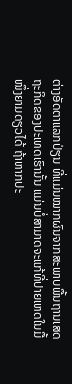ຕ່າງອັດຕາແລກປ່ຽນ ທີ່ແມ່ນໝາກຜົນຈາກສະພາບພື້ນຖານເສດຖະກິດຂອງປະເທດເຮົານັ້ນ ແມ່ນບໍ່ສາມາດຈະແກ້ທີ່ປາຍເຫດໃນມື້ໜຶ່ງຍາມດຽວໄດ້ ຖ້າຫາກປະ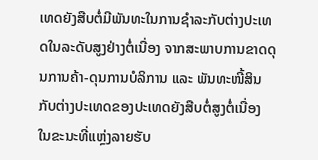ເທດຍັງສືບຕໍ່ມີພັນທະໃນການຊໍາລະກັບຕ່າງປະເທດໃນລະດັບສູງຢ່າງຕໍ່ເນື່ອງ ຈາກສະພາບການຂາດດຸນການຄ້າ-ດຸນການບໍລິການ ແລະ ພັນທະໜີ້ສິນກັບຕ່າງປະເທດຂອງປະເທດຍັງສືບຕໍ່ສູງຕໍ່ເນື່ອງ ໃນຂະນະທີ່ແຫຼ່ງລາຍຮັບ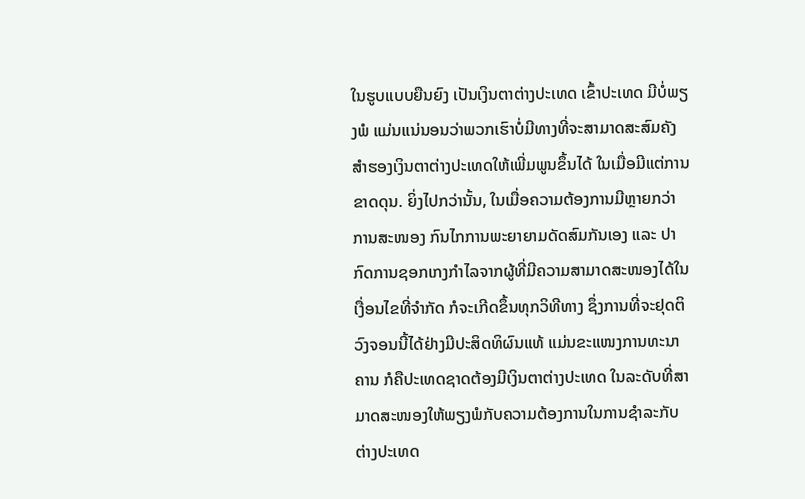ໃນຮູບແບບຍືນຍົງ ເປັນເງິນຕາຕ່າງປະເທດ ເຂົ້າປະເທດ ມີບໍ່ພຽງພໍ ແມ່ນແນ່ນອນວ່າພວກເຮົາບໍ່ມີທາງທີ່ຈະສາມາດສະສົມຄັງສໍາຮອງເງິນຕາຕ່າງປະເທດໃຫ້ເພີ່ມພູນຂຶ້ນໄດ້ ໃນເມື່ອມີແຕ່ການຂາດດຸນ. ຍິ່ງໄປກວ່ານັ້ນ, ໃນເມື່ອຄວາມຕ້ອງການມີຫຼາຍກວ່າການສະໜອງ ກົນໄກການພະຍາຍາມດັດສົມກັນເອງ ແລະ ປາກົດການຊອກເກງກໍາໄລຈາກຜູ້ທີ່ມີຄວາມສາມາດສະໜອງໄດ້ໃນເງື່ອນໄຂທີ່ຈໍາກັດ ກໍຈະເກີດຂຶ້ນທຸກວິທີທາງ ຊຶ່ງການທີ່ຈະຢຸດຕິວົງຈອນນີ້ໄດ້ຢ່າງມີປະສິດທິຜົນແທ້ ແມ່ນຂະແໜງການທະນາຄານ ກໍຄືປະເທດຊາດຕ້ອງມີເງິນຕາຕ່າງປະເທດ ໃນລະດັບທີ່ສາມາດສະໜອງໃຫ້ພຽງພໍກັບຄວາມຕ້ອງການໃນການຊໍາລະກັບຕ່າງປະເທດ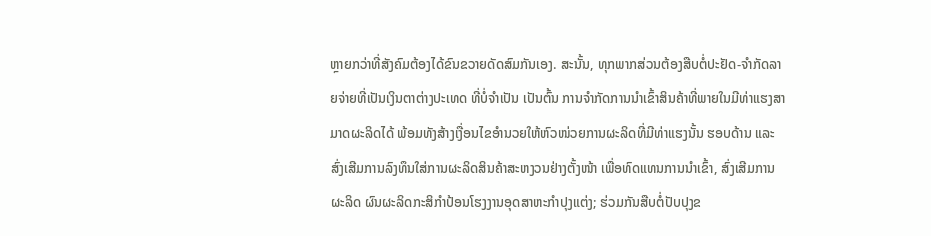ຫຼາຍກວ່າທີ່ສັງຄົມຕ້ອງໄດ້ຂົນຂວາຍດັດສົມກັນເອງ. ສະນັ້ນ, ທຸກພາກສ່ວນຕ້ອງສືບຕໍ່ປະຢັດ-ຈຳກັດລາຍຈ່າຍທີ່ເປັນເງິນຕາຕ່າງປະເທດ ທີ່ບໍ່ຈຳເປັນ ເປັນຕົ້ນ ການຈໍາກັດການນໍາເຂົ້າສິນຄ້າທີ່ພາຍໃນມີທ່າແຮງສາມາດຜະລິດໄດ້ ພ້ອມທັງສ້າງເງື່ອນໄຂອໍານວຍໃຫ້ຫົວໜ່ວຍການຜະລິດທີ່ມີທ່າແຮງນັ້ນ ຮອບດ້ານ ແລະ ສົ່ງເສີມການລົງທຶນໃສ່ການຜະລິດສິນຄ້າສະຫງວນຢ່າງຕັ້ງໜ້າ ເພື່ອທົດແທນການນໍາເຂົ້າ, ສົ່ງເສີມການຜະລິດ ຜົນຜະລິດກະສິກໍາປ້ອນໂຮງງານອຸດສາຫະກໍາປຸງແຕ່ງ; ຮ່ວມກັນສືບຕໍ່ປັບປຸງຂ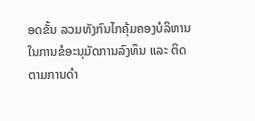ອດຂັ້ນ ລວມທັງກົນໄກຄຸ້ມຄອງບໍລິຫານ ໃນການຂໍອະນຸມັດການລົງທຶນ ແລະ ຕິດຕາມການດໍາ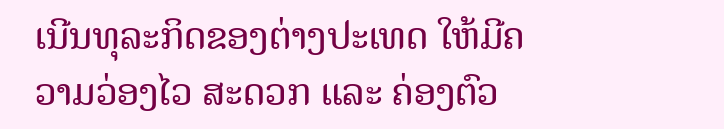ເນີນທຸລະກິດຂອງຕ່າງປະເທດ ໃຫ້ມີຄວາມວ່ອງໄວ ສະດວກ ແລະ ຄ່ອງຕົວ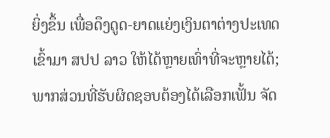ຍິ່ງຂຶ້ນ ເພື່ອດຶງດູດ-ຍາດແຍ່ງເງິນຕາຕ່າງປະເທດເຂົ້າມາ ສປປ ລາວ ໃຫ້ໄດ້ຫຼາຍເທົ່າທີ່ຈະຫຼາຍໄດ້; ພາກສ່ວນທີ່ຮັບຜິດຊອບຕ້ອງໄດ້ເລືອກເຟັ້ນ ຈັດ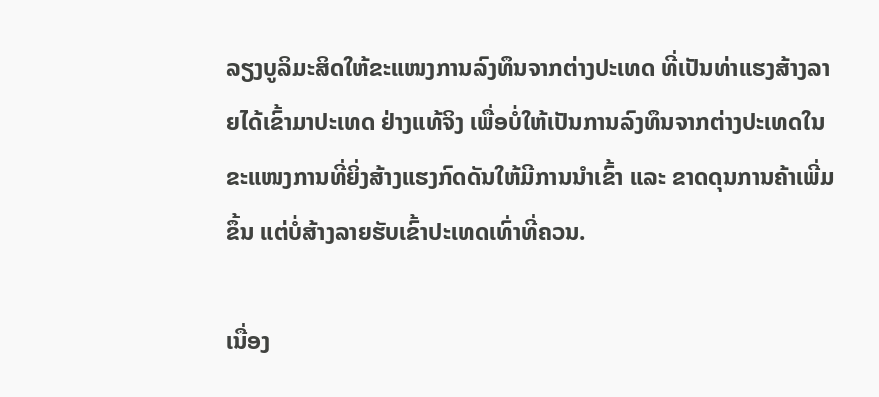ລຽງບູລິມະສິດໃຫ້ຂະແໜງການລົງທຶນຈາກຕ່າງປະເທດ ທີ່ເປັນທ່າແຮງສ້າງລາຍໄດ້ເຂົ້າມາປະເທດ ຢ່າງແທ້ຈິງ ເພື່ອບໍ່ໃຫ້ເປັນການລົງທຶນຈາກຕ່າງປະເທດໃນຂະແໜງການທີ່ຍິ່ງສ້າງແຮງກົດດັນໃຫ້ມີການນໍາເຂົ້າ ແລະ ຂາດດຸນການຄ້າເພີ່ມຂຶ້ນ ແຕ່ບໍ່ສ້າງລາຍຮັບເຂົ້າປະເທດເທົ່າທີ່ຄວນ.

ເນື່ອງ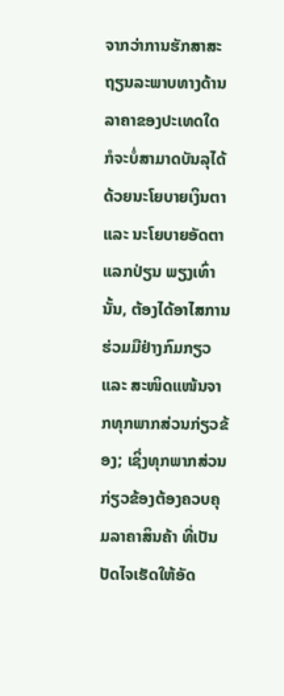ຈາກວ່າການຮັກສາສະຖຽນລະພາບທາງດ້ານລາຄາຂອງປະເທດໃດ ກໍຈະບໍ່ສາມາດບັນລຸໄດ້ດ້ວຍນະໂຍບາຍເງິນຕາ ແລະ ນະໂຍບາຍອັດຕາແລກປ່ຽນ ພຽງເທົ່ານັ້ນ, ຕ້ອງໄດ້ອາໄສການຮ່ວມມືຢ່າງກົມກຽວ ແລະ ສະໜິດແໜ້ນຈາກທຸກພາກສ່ວນກ່ຽວຂ້ອງ; ເຊິ່ງທຸກພາກສ່ວນກ່ຽວຂ້ອງຕ້ອງຄວບຄຸມລາຄາສິນຄ້າ ທີ່ເປັນປັດໄຈເຮັດໃຫ້ອັດ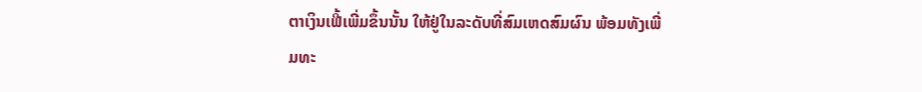ຕາເງິນເຟີ້ເພີ່ມຂຶ້ນນັ້ນ ໃຫ້ຢູ່ໃນລະດັບທີ່ສົມເຫດສົມຜົນ ພ້ອມທັງເພີ່ມທະ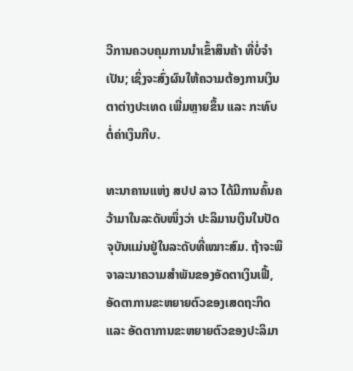ວີການຄວບຄຸມການນໍາເຂົ້າສິນຄ້າ ທີ່ບໍ່ຈໍາເປັນ; ເຊິ່ງຈະສົ່ງຜົນໃຫ້ຄວາມຕ້ອງການເງິນຕາຕ່າງປະເທດ ເພີ່ມຫຼາຍຂຶ້ນ ແລະ ກະທົບຕໍ່ຄ່າເງິນກີບ.

ທະນາຄານແຫ່ງ ສປປ ລາວ ໄດ້ມີການຄົ້ນຄວ້າມາໃນລະດັບໜຶ່ງວ່າ ປະລິມານເງິນໃນປັດຈຸບັນແມ່ນຢູ່ໃນລະດັບທີ່ເໝາະສົມ. ຖ້າຈະພິຈາລະນາຄວາມສໍາພັນຂອງອັດຕາເງິນເຟີ້, ອັດຕາການຂະຫຍາຍຕົວຂອງເສດຖະກິດ ແລະ ອັດຕາການຂະຫຍາຍຕົວຂອງປະລິມາ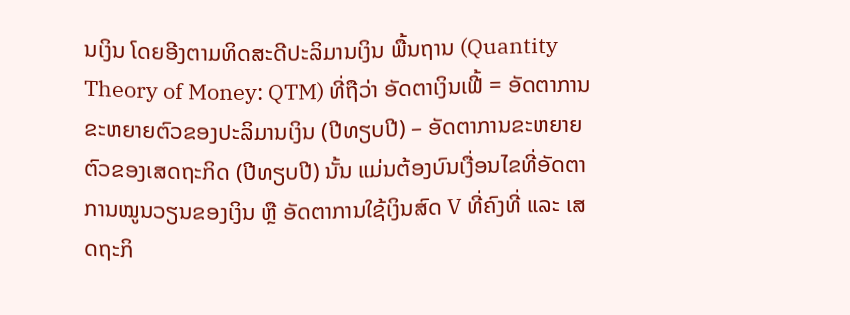ນເງິນ ໂດຍອີງຕາມທິດສະດີປະລິມານເງິນ ພື້ນຖານ (Quantity Theory of Money: QTM) ທີ່ຖືວ່າ ອັດຕາເງິນເຟີ້ = ອັດຕາການຂະຫຍາຍຕົວຂອງປະລິມານເງິນ (ປີທຽບປີ) – ອັດຕາການຂະຫຍາຍຕົວຂອງເສດຖະກິດ (ປີທຽບປີ) ນັ້ນ ແມ່ນຕ້ອງບົນເງື່ອນໄຂທີ່ອັດຕາການໝູນວຽນຂອງເງິນ ຫຼື ອັດຕາການໃຊ້ເງິນສົດ V ທີ່ຄົງທີ່ ແລະ ເສດຖະກິ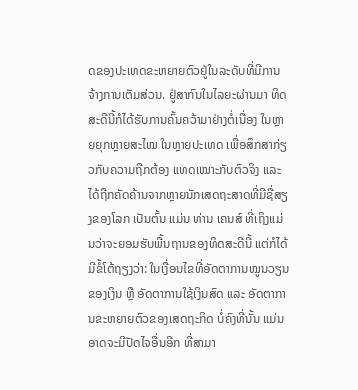ດຂອງປະເທດຂະຫຍາຍຕົວຢູ່ໃນລະດັບທີ່ມີການຈ້າງການເຕັມສ່ວນ. ຢູ່ສາກົນໃນໄລຍະຜ່ານມາ ທິດສະດີນີ້ກໍໄດ້ຮັບການຄົ້ນຄວ້າມາຢ່າງຕໍ່ເນື່ອງ ໃນຫຼາຍຍຸກຫຼາຍສະໄໝ ໃນຫຼາຍປະເທດ ເພື່ອສຶກສາກ່ຽວກັບຄວາມຖືກຕ້ອງ ແທດເໝາະກັບຕົວຈິງ ແລະ ໄດ້ຖືກຄັດຄ້ານຈາກຫຼາຍນັກເສດຖະສາດທີ່ມີຊື່ສຽງຂອງໂລກ ເປັນຕົ້ນ ແມ່ນ ທ່ານ ເຄນສ໌ ທີ່ເຖິງແມ່ນວ່າຈະຍອມຮັບພື້ນຖານຂອງທິດສະດີນີ້ ແຕ່ກໍໄດ້ມີຂໍ້ໂຕ້ຖຽງວ່າ: ໃນເງື່ອນໄຂທີ່ອັດຕາການໝູນວຽນຂອງເງິນ ຫຼື ອັດຕາການໃຊ້ເງິນສົດ ແລະ ອັດຕາການຂະຫຍາຍຕົວຂອງເສດຖະກິດ ບໍ່ຄົງທີ່ນັ້ນ ແມ່ນອາດຈະມີປັດໄຈອື່ນອີກ ທີ່ສາມາ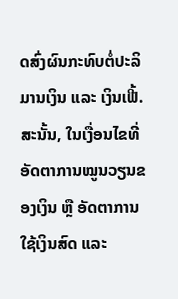ດສົ່ງຜົນກະທົບຕໍ່ປະລິມານເງິນ ແລະ ເງິນເຟີ້. ສະນັ້ນ, ໃນເງື່ອນໄຂທີ່ອັດຕາການໝູນວຽນຂອງເງິນ ຫຼື ອັດຕາການໃຊ້ເງິນສົດ ແລະ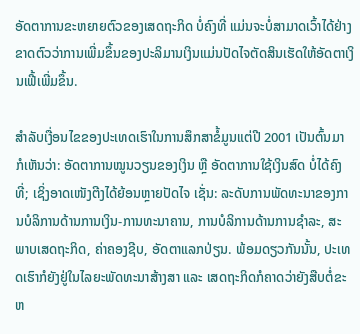ອັດຕາການຂະຫຍາຍຕົວຂອງເສດຖະກິດ ບໍ່ຄົງທີ່ ແມ່ນຈະບໍ່ສາມາດເວົ້າໄດ້ຢ່າງຂາດຕົວວ່າການເພີ່ມຂຶ້ນຂອງປະລິມານເງິນແມ່ນປັດໄຈຕັດສິນເຮັດໃຫ້ອັດຕາເງິນເຟີ້ເພີ່ມຂຶ້ນ.

ສໍາລັບເງື່ອນໄຂຂອງປະເທດເຮົາໃນການສຶກສາຂໍ້ມູນແຕ່ປີ 2001 ເປັນຕົ້ນມາ ກໍເຫັນວ່າ: ອັດຕາການໝູນວຽນຂອງເງິນ ຫຼື ອັດຕາການໃຊ້ເງິນສົດ ບໍ່ໄດ້ຄົງທີ່; ເຊິ່ງອາດເໜັງຕີງໄດ້ຍ້ອນຫຼາຍປັດໄຈ ເຊັ່ນ: ລະດັບການພັດທະນາຂອງການບໍລິການດ້ານການເງິນ-ການທະນາຄານ, ການບໍລິການດ້ານການຊໍາລະ, ສະພາບເສດຖະກິດ, ຄ່າຄອງຊີບ, ອັດຕາແລກປ່ຽນ. ພ້ອມດຽວກັນນັ້ນ, ປະເທດເຮົາກໍຍັງຢູ່ໃນໄລຍະພັດທະນາສ້າງສາ ແລະ ເສດຖະກິດກໍຄາດວ່າຍັງສືບຕໍ່ຂະຫ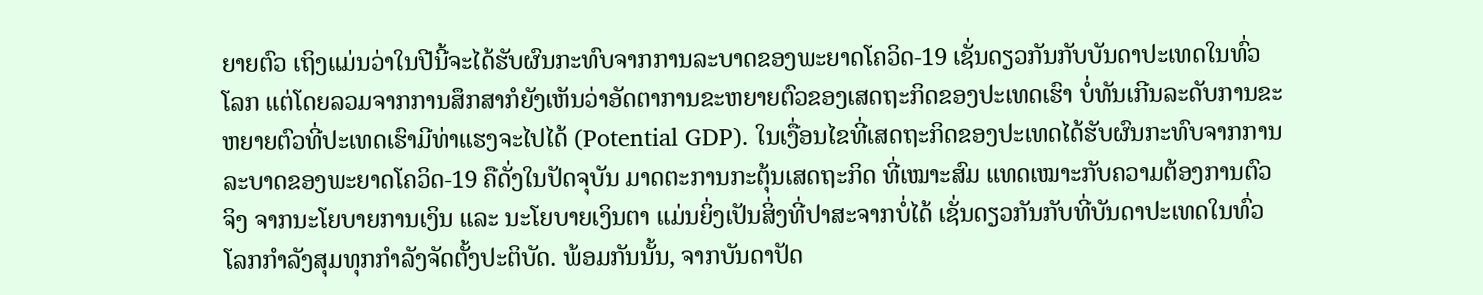ຍາຍຕົວ ເຖິງແມ່ນວ່າໃນປີນີ້ຈະໄດ້ຮັບຜົນກະທົບຈາກການລະບາດຂອງພະຍາດໂຄວິດ-19 ເຊັ່ນດຽວກັນກັບບັນດາປະເທດໃນທົ່ວໂລກ ແຕ່ໂດຍລວມຈາກການສຶກສາກໍຍັງເຫັນວ່າອັດຕາການຂະຫຍາຍຕົວຂອງເສດຖະກິດຂອງປະເທດເຮົາ ບໍ່ທັນເກີນລະດັບການຂະຫຍາຍຕົວທີ່ປະເທດເຮົາມີທ່າແຮງຈະໄປໄດ້ (Potential GDP). ໃນເງື່ອນໄຂທີ່ເສດຖະກິດຂອງປະເທດໄດ້ຮັບຜົນກະທົບຈາກການລະບາດຂອງພະຍາດໂຄວິດ-19 ຄືດັ່ງໃນປັດຈຸບັນ ມາດຕະການກະຕຸ້ນເສດຖະກິດ ທີ່ເໝາະສົມ ແທດເໝາະກັບຄວາມຕ້ອງການຕົວຈິງ ຈາກນະໂຍບາຍການເງິນ ແລະ ນະໂຍບາຍເງິນຕາ ແມ່ນຍິ່ງເປັນສິ່ງທີ່ປາສະຈາກບໍ່ໄດ້ ເຊັ່ນດຽວກັນກັບທີ່ບັນດາປະເທດໃນທົ່ວໂລກກໍາລັງສຸມທຸກກໍາລັງຈັດຕັ້ງປະຕິບັດ. ພ້ອມກັນນັ້ນ, ຈາກບັນດາປັດ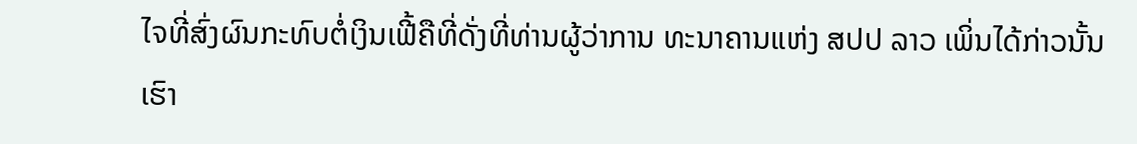ໄຈທີ່ສົ່ງຜົນກະທົບຕໍ່ເງິນເຟີ້ຄືທີ່ດັ່ງທີ່ທ່ານຜູ້ວ່າການ ທະນາຄານແຫ່ງ ສປປ ລາວ ເພິ່ນໄດ້ກ່າວນັ້ນ ເຮົາ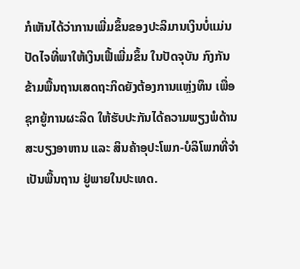ກໍເຫັນໄດ້ວ່າການເພີ່ມຂຶ້ນຂອງປະລິມານເງິນບໍ່ແມ່ນປັດໄຈທີ່ພາໃຫ້ເງິນເຟີ້ເພີ່ມຂຶ້ນ ໃນປັດຈຸບັນ ກົງກັນຂ້າມພື້ນຖານເສດຖະກິດຍັງຕ້ອງການແຫຼ່ງທຶນ ເພື່ອຊຸກຍູ້ການຜະລິດ ໃຫ້ຮັບປະກັນໄດ້ຄວາມພຽງພໍດ້ານສະບຽງອາຫານ ແລະ ສິນຄ້າອຸປະໂພກ-ບໍລິໂພກທີ່ຈໍາເປັນພື້ນຖານ ຢູ່ພາຍໃນປະເທດ.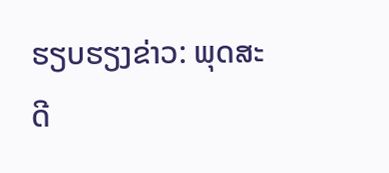ຮຽບຮຽງຂ່າວ: ພຸດສະດີ